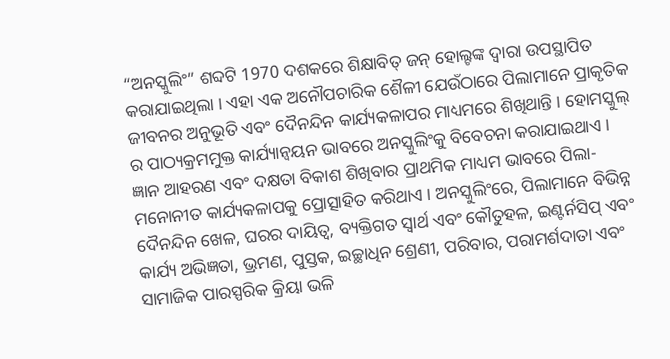“ଅନସ୍କୁଲିଂ” ଶବ୍ଦଟି 1970 ଦଶକରେ ଶିକ୍ଷାବିତ୍ ଜନ୍ ହୋଲ୍ଟଙ୍କ ଦ୍ୱାରା ଉପସ୍ଥାପିତ କରାଯାଇଥିଲା । ଏହା ଏକ ଅନୌପଚାରିକ ଶୈଳୀ ଯେଉଁଠାରେ ପିଲାମାନେ ପ୍ରାକୃତିକ ଜୀବନର ଅନୁଭୂତି ଏବଂ ଦୈନନ୍ଦିନ କାର୍ଯ୍ୟକଳାପର ମାଧ୍ୟମରେ ଶିଖିଥାନ୍ତି । ହୋମସ୍କୁଲ୍ ର ପାଠ୍ୟକ୍ରମମୁକ୍ତ କାର୍ଯ୍ୟାନ୍ୱୟନ ଭାବରେ ଅନସ୍କୁଲିଂକୁ ବିବେଚନା କରାଯାଇଥାଏ । ଜ୍ଞାନ ଆହରଣ ଏବଂ ଦକ୍ଷତା ବିକାଶ ଶିଖିବାର ପ୍ରାଥମିକ ମାଧ୍ୟମ ଭାବରେ ପିଲା-ମନୋନୀତ କାର୍ଯ୍ୟକଳାପକୁ ପ୍ରୋତ୍ସାହିତ କରିଥାଏ । ଅନସ୍କୁଲିଂରେ, ପିଲାମାନେ ବିଭିନ୍ନ ଦୈନନ୍ଦିନ ଖେଳ, ଘରର ଦାୟିତ୍ୱ, ବ୍ୟକ୍ତିଗତ ସ୍ୱାର୍ଥ ଏବଂ କୌତୁହଳ, ଇଣ୍ଟର୍ନସିପ୍ ଏବଂ କାର୍ଯ୍ୟ ଅଭିଜ୍ଞତା, ଭ୍ରମଣ, ପୁସ୍ତକ, ଇଚ୍ଛାଧିନ ଶ୍ରେଣୀ, ପରିବାର, ପରାମର୍ଶଦାତା ଏବଂ ସାମାଜିକ ପାରସ୍ପରିକ କ୍ରିୟା ଭଳି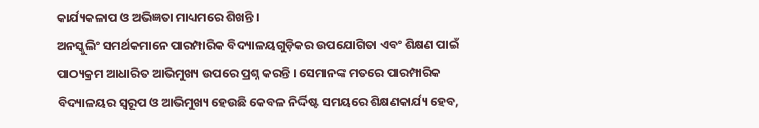କାର୍ଯ୍ୟକଳାପ ଓ ଅଭିଜ୍ଞତା ମାଧ୍ୟମରେ ଶିଖନ୍ତି ।
ଅନସ୍କୁଲିଂ ସମର୍ଥକମାନେ ପାରମ୍ପାରିକ ବିଦ୍ୟାଳୟଗୁଡ଼ିକର ଉପଯୋଗିତା ଏବଂ ଶିକ୍ଷଣ ପାଇଁ ପାଠ୍ୟକ୍ରମ ଆଧାରିତ ଆଭିମୁଖ୍ୟ ଉପରେ ପ୍ରଶ୍ନ କରନ୍ତି । ସେମାନଙ୍କ ମତରେ ପାରମ୍ପାରିକ ବିଦ୍ୟାଳୟର ସ୍ୱରୂପ ଓ ଆଭିମୁଖ୍ୟ ହେଉଛି କେବଳ ନିର୍ଦ୍ଦିଷ୍ଟ ସମୟରେ ଶିକ୍ଷଣକାର୍ଯ୍ୟ ହେବ,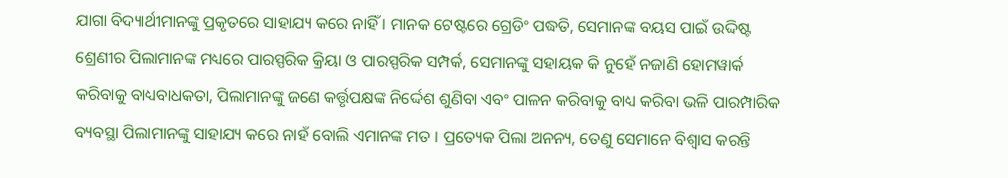ଯାଗା ବିଦ୍ୟାର୍ଥୀମାନଙ୍କୁ ପ୍ରକୃତରେ ସାହାଯ୍ୟ କରେ ନାହିଁ । ମାନକ ଟେଷ୍ଟରେ ଗ୍ରେଡିଂ ପଦ୍ଧତି, ସେମାନଙ୍କ ବୟସ ପାଇଁ ଉଦ୍ଦିଷ୍ଟ ଶ୍ରେଣୀର ପିଲାମାନଙ୍କ ମଧ୍ୟରେ ପାରସ୍ପରିକ କ୍ରିୟା ଓ ପାରସ୍ପରିକ ସମ୍ପର୍କ, ସେମାନଙ୍କୁ ସହାୟକ କି ନୁହେଁ ନଜାଣି ହୋମୱାର୍କ କରିବାକୁ ବାଧ୍ୟବାଧକତା, ପିଲାମାନଙ୍କୁ ଜଣେ କର୍ତ୍ତୃପକ୍ଷଙ୍କ ନିର୍ଦ୍ଦେଶ ଶୁଣିବା ଏବଂ ପାଳନ କରିବାକୁ ବାଧ୍ୟ କରିବା ଭଳି ପାରମ୍ପାରିକ ବ୍ୟବସ୍ଥା ପିଲାମାନଙ୍କୁ ସାହାଯ୍ୟ କରେ ନାହଁ ବୋଲି ଏମାନଙ୍କ ମତ । ପ୍ରତ୍ୟେକ ପିଲା ଅନନ୍ୟ, ତେଣୁ ସେମାନେ ବିଶ୍ୱାସ କରନ୍ତି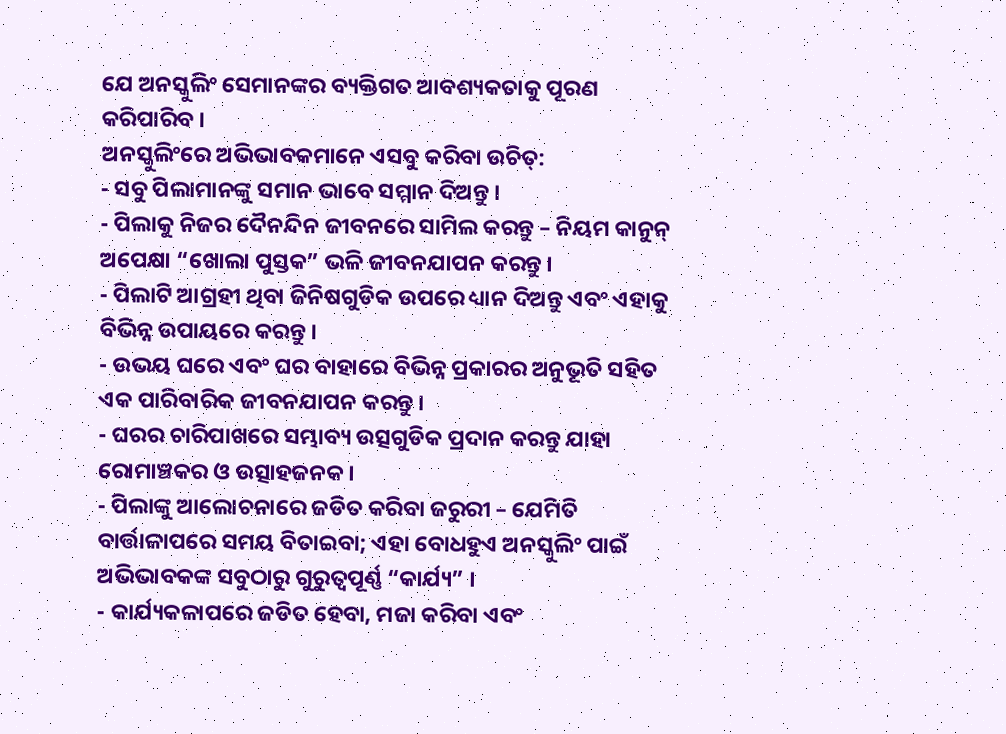ଯେ ଅନସ୍କୁଲିଂ ସେମାନଙ୍କର ବ୍ୟକ୍ତିଗତ ଆବଶ୍ୟକତାକୁ ପୂରଣ କରିପାରିବ ।
ଅନସ୍କୁଲିଂରେ ଅଭିଭାବକମାନେ ଏସବୁ କରିବା ଉଚିତ୍:
- ସବୁ ପିଲାମାନଙ୍କୁ ସମାନ ଭାବେ ସମ୍ମାନ ଦିଅନ୍ତୁ ।
- ପିଲାକୁ ନିଜର ଦୈନନ୍ଦିନ ଜୀବନରେ ସାମିଲ କରନ୍ତୁ – ନିୟମ କାନୁନ୍ ଅପେକ୍ଷା “ଖୋଲା ପୁସ୍ତକ” ଭଳି ଜୀବନଯାପନ କରନ୍ତୁ ।
- ପିଲାଟି ଆଗ୍ରହୀ ଥିବା ଜିନିଷଗୁଡିକ ଉପରେ ଧ୍ୟାନ ଦିଅନ୍ତୁ ଏବଂ ଏହାକୁ ବିଭିନ୍ନ ଉପାୟରେ କରନ୍ତୁ ।
- ଉଭୟ ଘରେ ଏବଂ ଘର ବାହାରେ ବିଭିନ୍ନ ପ୍ରକାରର ଅନୁଭୂତି ସହିତ ଏକ ପାରିବାରିକ ଜୀବନଯାପନ କରନ୍ତୁ ।
- ଘରର ଚାରିପାଖରେ ସମ୍ଭାବ୍ୟ ଉତ୍ସଗୁଡିକ ପ୍ରଦାନ କରନ୍ତୁ ଯାହା ରୋମାଞ୍ଚକର ଓ ଉତ୍ସାହଜନକ ।
- ପିଲାଙ୍କୁ ଆଲୋଚନାରେ ଜଡିତ କରିବା ଜରୁରୀ – ଯେମିତି ବାର୍ତ୍ତାଳାପରେ ସମୟ ବିତାଇବା; ଏହା ବୋଧହୁଏ ଅନସ୍କୁଲିଂ ପାଇଁ ଅଭିଭାବକଙ୍କ ସବୁଠାରୁ ଗୁରୁତ୍ୱପୂର୍ଣ୍ଣ “କାର୍ଯ୍ୟ” ।
- କାର୍ଯ୍ୟକଳାପରେ ଜଡିତ ହେବା, ମଜା କରିବା ଏବଂ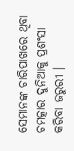ସେମାନଙ୍କ ଚାରିପାଖରେ ଥିବା ଚମତ୍କାର ଦୁନିଆକୁ ପ୍ରଶଂସା କରିବା ଜରୁରୀ ।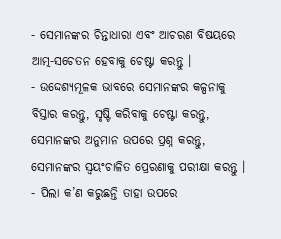- ସେମାନଙ୍କର ଚିନ୍ତାଧାରା ଏବଂ ଆଚରଣ ବିଷୟରେ ଆତ୍ମ-ସଚେତନ ହେବାକୁ ଚେଷ୍ଟା କରନ୍ତୁ ।
- ଉଦ୍ଦେଶ୍ୟମୂଳକ ଭାବରେ ସେମାନଙ୍କର କଳ୍ପନାକୁ ବିସ୍ତାର କରନ୍ତୁ, ସୃଷ୍ଟି କରିବାକୁ ଚେଷ୍ଟା କରନ୍ତୁ, ସେମାନଙ୍କର ଅନୁମାନ ଉପରେ ପ୍ରଶ୍ନ କରନ୍ତୁ, ସେମାନଙ୍କର ସ୍ୱୟଂଚାଳିତ ପ୍ରେରଣାକୁ ପରୀକ୍ଷା କରନ୍ତୁ ।
- ପିଲା କ’ଣ କରୁଛନ୍ତି ତାହା ଉପରେ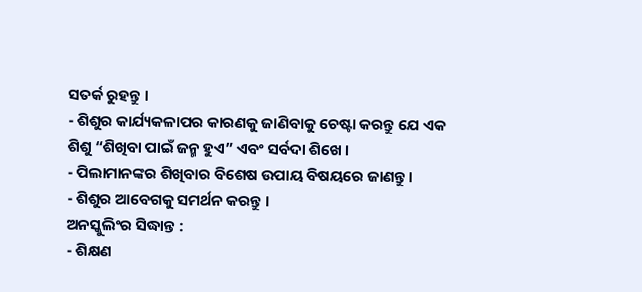ସତର୍କ ରୁହନ୍ତୁ ।
- ଶିଶୁର କାର୍ଯ୍ୟକଳାପର କାରଣକୁ ଜାଣିବାକୁ ଚେଷ୍ଟା କରନ୍ତୁ ଯେ ଏକ ଶିଶୁ “ଶିଖିବା ପାଇଁ ଜନ୍ମ ହୁଏ” ଏବଂ ସର୍ବଦା ଶିଖେ ।
- ପିଲାମାନଙ୍କର ଶିଖିବାର ବିଶେଷ ଉପାୟ ବିଷୟରେ ଜାଣନ୍ତୁ ।
- ଶିଶୁର ଆବେଗକୁ ସମର୍ଥନ କରନ୍ତୁ ।
ଅନସ୍କୁଲିଂର ସିଦ୍ଧାନ୍ତ :
- ଶିକ୍ଷଣ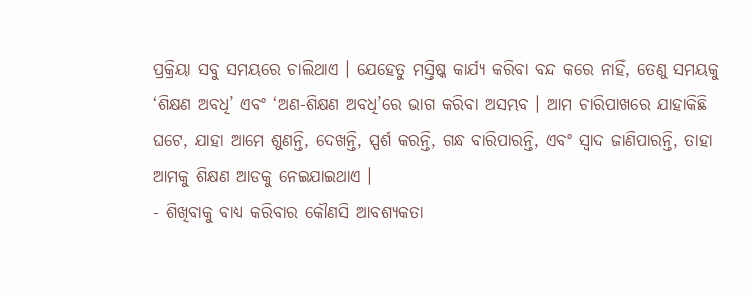ପ୍ରକ୍ରିୟା ସବୁ ସମୟରେ ଚାଲିଥାଏ । ଯେହେତୁ ମସ୍ତିଷ୍କ କାର୍ଯ୍ୟ କରିବା ବନ୍ଦ କରେ ନାହିଁ, ତେଣୁ ସମୟକୁ ‘ଶିକ୍ଷଣ ଅବଧି’ ଏବଂ ‘ଅଣ-ଶିକ୍ଷଣ ଅବଧି’ରେ ଭାଗ କରିବା ଅସମ୍ଭବ । ଆମ ଚାରିପାଖରେ ଯାହାକିଛି ଘଟେ, ଯାହା ଆମେ ଶୁଣନ୍ତି, ଦେଖନ୍ତି, ସ୍ପର୍ଶ କରନ୍ତି, ଗନ୍ଧ ବାରିପାରନ୍ତି, ଏବଂ ସ୍ୱାଦ ଜାଣିପାରନ୍ତି, ତାହା ଆମକୁ ଶିକ୍ଷଣ ଆଡକୁ ନେଇଯାଇଥାଏ ।
- ଶିଖିବାକୁ ବାଧ୍ୟ କରିବାର କୌଣସି ଆବଶ୍ୟକତା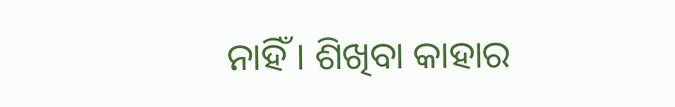ନାହିଁ । ଶିଖିବା କାହାର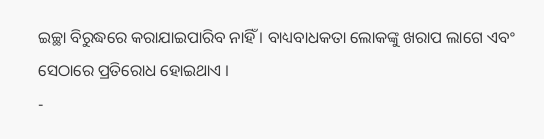ଇଚ୍ଛା ବିରୁଦ୍ଧରେ କରାଯାଇପାରିବ ନାହିଁ । ବାଧ୍ୟବାଧକତା ଲୋକଙ୍କୁ ଖରାପ ଲାଗେ ଏବଂ ସେଠାରେ ପ୍ରତିରୋଧ ହୋଇଥାଏ ।
-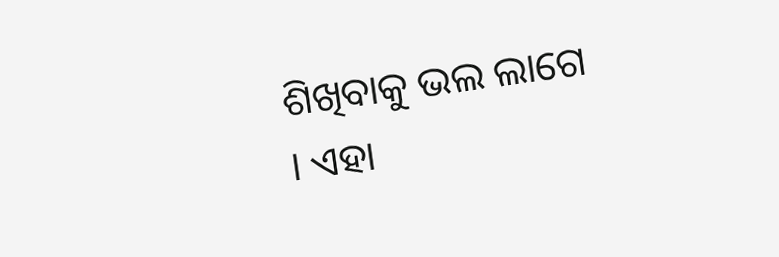ଶିଖିବାକୁ ଭଲ ଲାଗେ । ଏହା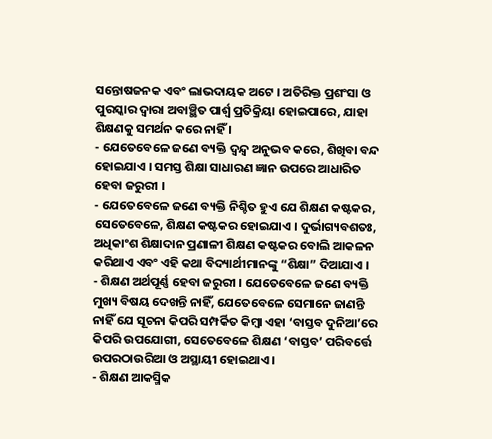ସନ୍ତୋଷଜନକ ଏବଂ ଲାଭଦାୟକ ଅଟେ । ଅତିରିକ୍ତ ପ୍ରଶଂସା ଓ ପୁରସ୍କାର ଦ୍ୱାରା ଅବାଞ୍ଛିତ ପାର୍ଶ୍ୱ ପ୍ରତିକ୍ରିୟା ହୋଇପାରେ, ଯାହା ଶିକ୍ଷଣକୁ ସମର୍ଥନ କରେ ନାହିଁ ।
- ଯେତେବେଳେ ଜଣେ ବ୍ୟକ୍ତି ଦ୍ୱନ୍ଦ୍ୱ ଅନୁଭବ କରେ, ଶିଖିବା ବନ୍ଦ ହୋଇଯାଏ । ସମସ୍ତ ଶିକ୍ଷା ସାଧାରଣ ଜ୍ଞାନ ଉପରେ ଆଧାରିତ ହେବା ଜରୁରୀ ।
- ଯେତେବେଳେ ଜଣେ ବ୍ୟକ୍ତି ନିଶ୍ଚିତ ହୁଏ ଯେ ଶିକ୍ଷଣ କଷ୍ଟକର, ସେତେବେଳେ, ଶିକ୍ଷଣ କଷ୍ଟକର ହୋଇଯାଏ । ଦୁର୍ଭାଗ୍ୟବଶତଃ, ଅଧିକାଂଶ ଶିକ୍ଷାଦାନ ପ୍ରଣାଳୀ ଶିକ୍ଷଣ କଷ୍ଟକର ବୋଲି ଆକଳନ କରିଥାଏ ଏବଂ ଏହି କଥା ବିଦ୍ୟାର୍ଥୀମାନଙ୍କୁ “ଶିକ୍ଷା” ଦିଆଯାଏ ।
- ଶିକ୍ଷଣ ଅର୍ଥପୂର୍ଣ୍ଣ ହେବା ଜରୁରୀ । ଯେତେବେଳେ ଜଣେ ବ୍ୟକ୍ତି ମୁଖ୍ୟ ବିଷୟ ଦେଖନ୍ତି ନାହିଁ, ଯେତେବେଳେ ସେମାନେ ଜାଣନ୍ତି ନାହିଁ ଯେ ସୂଚନା କିପରି ସମ୍ପର୍କିତ କିମ୍ବା ଏହା ‘ବାସ୍ତବ ଦୁନିଆ’ରେ କିପରି ଉପଯୋଗୀ, ସେତେବେଳେ ଶିକ୍ଷଣ ‘ବାସ୍ତବ’ ପରିବର୍ତ୍ତେ ଉପରଠାଉରିଆ ଓ ଅସ୍ଥାୟୀ ହୋଇଥାଏ ।
- ଶିକ୍ଷଣ ଆକସ୍ମିକ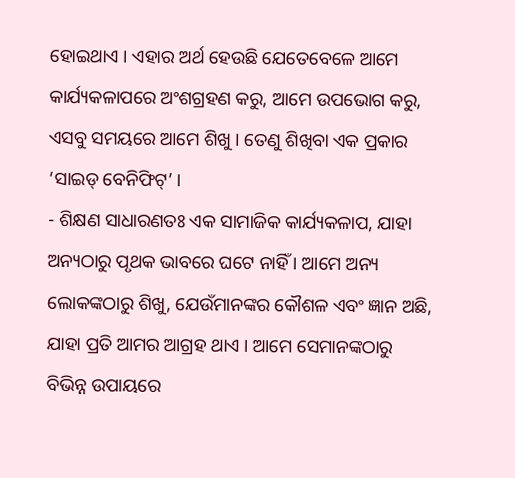ହୋଇଥାଏ । ଏହାର ଅର୍ଥ ହେଉଛି ଯେତେବେଳେ ଆମେ କାର୍ଯ୍ୟକଳାପରେ ଅଂଶଗ୍ରହଣ କରୁ, ଆମେ ଉପଭୋଗ କରୁ, ଏସବୁ ସମୟରେ ଆମେ ଶିଖୁ । ତେଣୁ ଶିଖିବା ଏକ ପ୍ରକାର ‘ସାଇଡ୍ ବେନିଫିଟ୍’ ।
- ଶିକ୍ଷଣ ସାଧାରଣତଃ ଏକ ସାମାଜିକ କାର୍ଯ୍ୟକଳାପ, ଯାହା ଅନ୍ୟଠାରୁ ପୃଥକ ଭାବରେ ଘଟେ ନାହିଁ । ଆମେ ଅନ୍ୟ ଲୋକଙ୍କଠାରୁ ଶିଖୁ, ଯେଉଁମାନଙ୍କର କୌଶଳ ଏବଂ ଜ୍ଞାନ ଅଛି, ଯାହା ପ୍ରତି ଆମର ଆଗ୍ରହ ଥାଏ । ଆମେ ସେମାନଙ୍କଠାରୁ ବିଭିନ୍ନ ଉପାୟରେ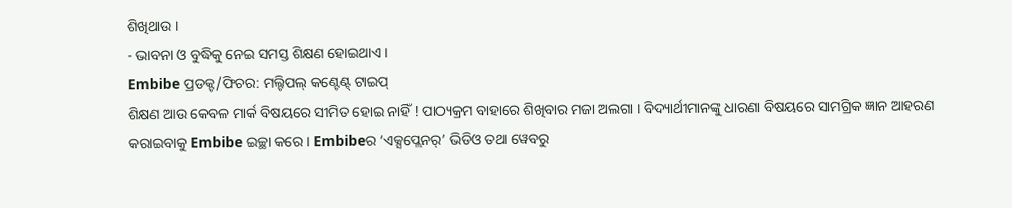ଶିଖିଥାଉ ।
- ଭାବନା ଓ ବୁଦ୍ଧିକୁ ନେଇ ସମସ୍ତ ଶିକ୍ଷଣ ହୋଇଥାଏ ।
Embibe ପ୍ରଡକ୍ଟ/ଫିଚର: ମଲ୍ଟିପଲ୍ କଣ୍ଟେଣ୍ଟ୍ ଟାଇପ୍
ଶିକ୍ଷଣ ଆଉ କେବଳ ମାର୍କ ବିଷୟରେ ସୀମିତ ହୋଇ ନାହିଁ ! ପାଠ୍ୟକ୍ରମ ବାହାରେ ଶିଖିବାର ମଜା ଅଲଗା । ବିଦ୍ୟାର୍ଥୀମାନଙ୍କୁ ଧାରଣା ବିଷୟରେ ସାମଗ୍ରିକ ଜ୍ଞାନ ଆହରଣ କରାଇବାକୁ Embibe ଇଚ୍ଛା କରେ । Embibeର ‘ଏକ୍ସପ୍ଲେନର୍’ ଭିଡିଓ ତଥା ୱେବରୁ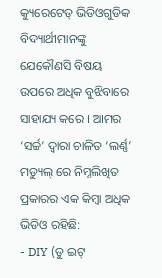କ୍ୟୁରେଟେଡ୍ ଭିଡିଓଗୁଡିକ ବିଦ୍ୟାର୍ଥୀମାନଙ୍କୁ ଯେକୌଣସି ବିଷୟ ଉପରେ ଅଧିକ ବୁଝିବାରେ ସାହାଯ୍ୟ କରେ । ଆମର ‘ସର୍ଚ୍ଚ’ ଦ୍ୱାରା ଚାଳିତ ‘ଲର୍ଣ୍ଣ’ ମଡ୍ୟୁଲ୍ ରେ ନିମ୍ନଲିଖିତ ପ୍ରକାରର ଏକ କିମ୍ବା ଅଧିକ ଭିଡିଓ ରହିଛି:
- DIY (ଡୁ ଇଟ୍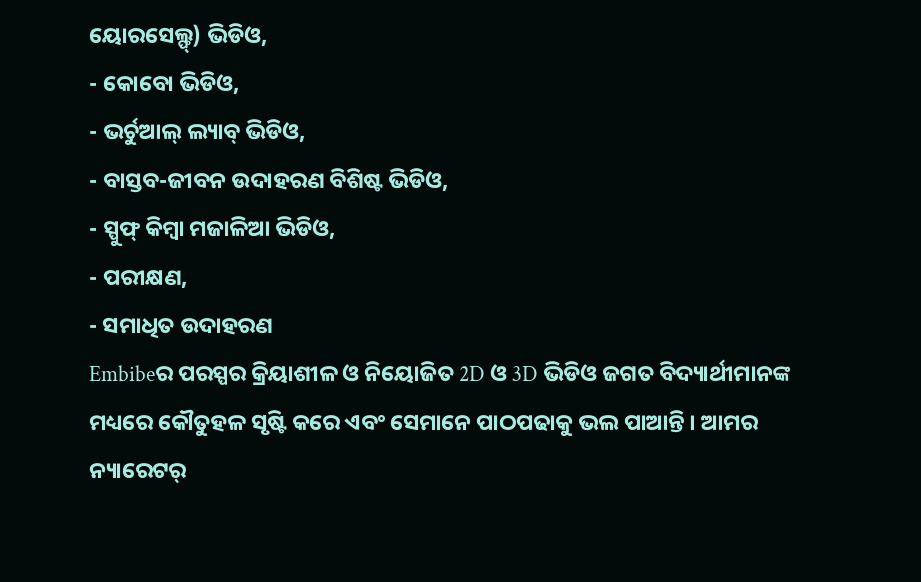ୟୋରସେଲ୍ଫ୍) ଭିଡିଓ,
- କୋବୋ ଭିଡିଓ,
- ଭର୍ଚୁଆଲ୍ ଲ୍ୟାବ୍ ଭିଡିଓ,
- ବାସ୍ତବ-ଜୀବନ ଉଦାହରଣ ବିଶିଷ୍ଟ ଭିଡିଓ,
- ସ୍ପୁଫ୍ କିମ୍ବା ମଜାଳିଆ ଭିଡିଓ,
- ପରୀକ୍ଷଣ,
- ସମାଧିତ ଉଦାହରଣ
Embibeର ପରସ୍ପର କ୍ରିୟାଶୀଳ ଓ ନିୟୋଜିତ 2D ଓ 3D ଭିଡିଓ ଜଗତ ବିଦ୍ୟାର୍ଥୀମାନଙ୍କ ମଧ୍ୟରେ କୌତୁହଳ ସୃଷ୍ଟି କରେ ଏବଂ ସେମାନେ ପାଠପଢାକୁ ଭଲ ପାଆନ୍ତି । ଆମର ନ୍ୟାରେଟର୍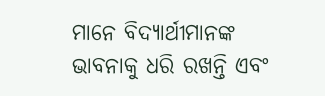ମାନେ ବିଦ୍ୟାର୍ଥୀମାନଙ୍କ ଭାବନାକୁ ଧରି ରଖନ୍ତି ଏବଂ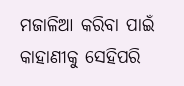ମଜାଳିଆ କରିବା ପାଇଁ କାହାଣୀକୁ ସେହିପରି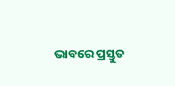ଭାବରେ ପ୍ରସ୍ତୁତ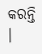କରନ୍ତି ।